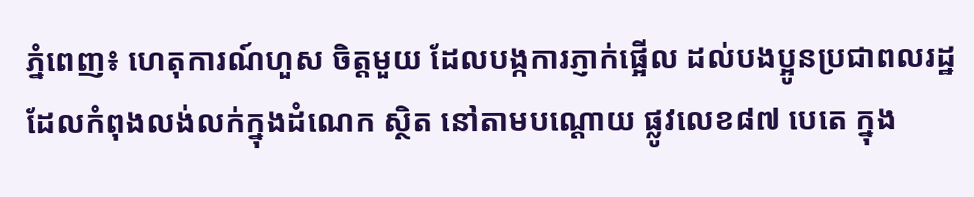ភ្នំពេញ៖ ហេតុការណ៍ហួស ចិត្តមួយ ដែលបង្កការភ្ញាក់ផ្អើល ដល់បងប្អូនប្រជាពលរដ្ឋ ដែលកំពុងលង់លក់ក្នុងដំណេក ស្ថិត នៅតាមបណ្តោយ ផ្លូវលេខ៨៧ បេតេ ក្នុង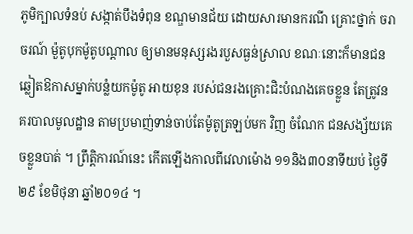ភូមិក្បាលទំនប់ សង្កាត់បឹងទំពុន ខណ្ឌមានជ័យ ដោយសារមានករណី គ្រោះថ្នាក់ ចរាចរណ៍ ម៉ួតូបុកម៉ូតូបណ្តាល ឲ្យមានមនុស្សរងរបួសធ្ងន់ស្រាល ខណៈនោះក៏មានជនឆ្លៀតឱកាសម្នាក់បន្លំយកម៉ូតូ អាយខុន របស់ជនរងគ្រោះជិះបំណងគេចខ្លួន តែត្រូវនគរបាលមូលដ្ឋាន តាមប្រមាញ់ទាន់ចាប់តែម៉ូតូត្រឡប់មក វិញ ចំណែក ជនសង្ស័យគេចខ្លួនបាត់ ។ ព្រឹត្តិការណ៍នេះ កើតឡើងកាលពីវេលាម៉ោង ១១និង៣០នាទីយប់ ថ្ងៃទី២៩ ខែមិថុនា ឆ្នាំ២០១៤ ។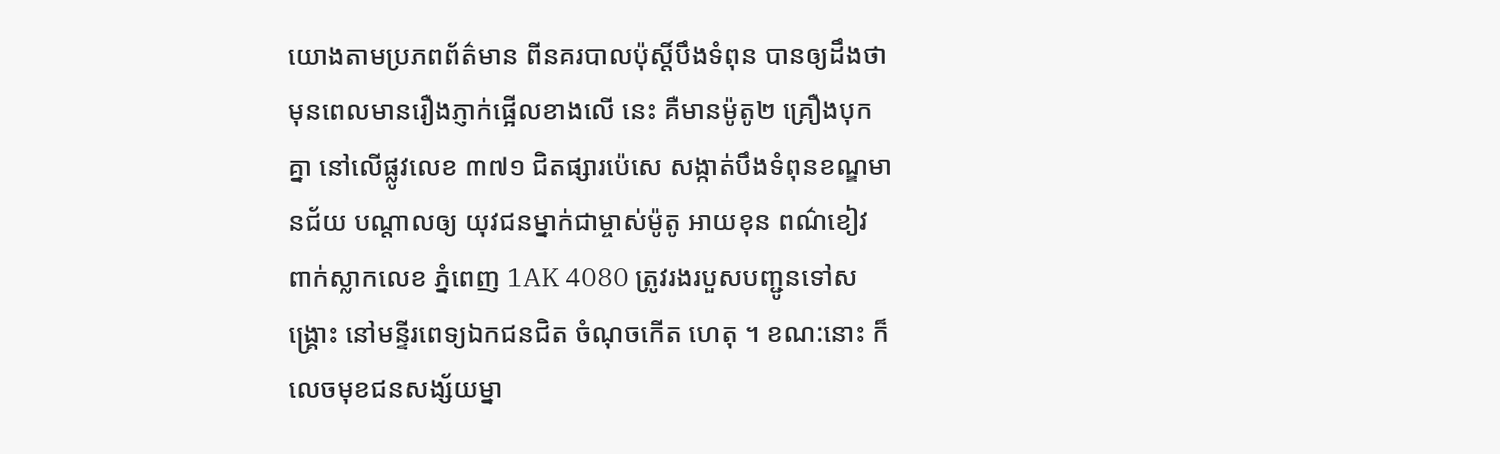យោងតាមប្រភពព័ត៌មាន ពីនគរបាលប៉ុស្តិ៍បឹងទំពុន បានឲ្យដឹងថា មុនពេលមានរឿងភ្ញាក់ផ្អើលខាងលើ នេះ គឺមានម៉ូតូ២ គ្រឿងបុកគ្នា នៅលើផ្លូវលេខ ៣៧១ ជិតផ្សារប៉េសេ សង្កាត់បឹងទំពុនខណ្ឌមានជ័យ បណ្តាលឲ្យ យុវជនម្នាក់ជាម្ចាស់ម៉ូតូ អាយខុន ពណ៌ខៀវ ពាក់ស្លាកលេខ ភ្នំពេញ 1AK 4080 ត្រូវរងរបួសបញ្ជូនទៅសង្គ្រោះ នៅមន្ទីរពេទ្យឯកជនជិត ចំណុចកើត ហេតុ ។ ខណ:នោះ ក៏លេចមុខជនសង្ស័យម្នា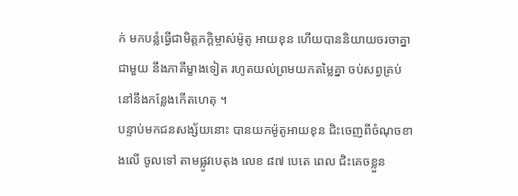ក់ មកបន្លំធ្វើជាមិត្តភក្តិម្ចាស់ម៉ូតូ អាយខុន ហើយបាននិយាយចរចាគ្នា ជាមួយ នឹងភាគីម្ខាងទៀត រហូតយល់ព្រមយកតម្លៃគ្នា ចប់សព្វគ្រប់ នៅនឹងកន្លែងកើតហេតុ ។
បន្ទាប់មកជនសង្ស័យនោះ បានយកម៉ូតូអាយខុន ជិះចេញពីចំណុចខាងលើ ចូលទៅ តាមផ្លូវបេតុង លេខ ៨៧ បេតេ ពេល ជិះគេចខ្លួន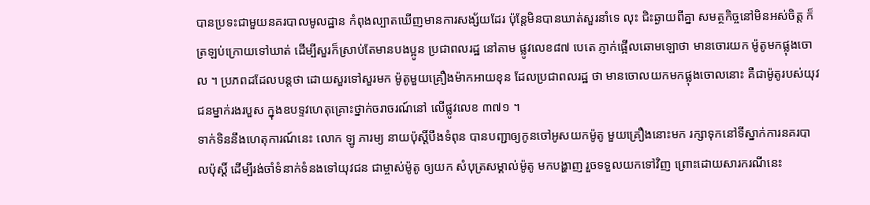បានប្រទះជាមួយនគរបាលមូលដ្ឋាន កំពុងល្បាតឃើញមានការសង្ស័យដែរ ប៉ុន្តែមិនបានឃាត់សួរនាំទេ លុះ ជិះឆ្ងាយពីគ្នា សមត្ថកិច្ចនៅមិនអស់ចិត្ត ក៏ត្រឡប់ក្រោយទៅឃាត់ ដើម្បីសួរក៏ស្រាប់តែមានបងប្អូន ប្រជាពលរដ្ឋ នៅតាម ផ្លូវលេខ៨៧ បេតេ ភ្ញាក់ផ្អើលឆោមឡោថា មានចោរយក ម៉ូតូមកផ្លុងចោល ។ ប្រភពដដែលបន្តថា ដោយសួរទៅសួរមក ម៉ូតូមួយគ្រឿងម៉ាកអាយខុន ដែលប្រជាពលរដ្ឋ ថា មានចោលយកមកផ្លុងចោលនោះ គឺជាម៉ូតូរបស់យុវជនម្នាក់រងរបួស ក្នុងឧបទ្ទវហេតុគ្រោះថ្នាក់ចរាចរណ៍នៅ លើផ្លូវលេខ ៣៧១ ។
ទាក់ទិននឹងហេតុការណ៍នេះ លោក ឡូ ភារម្យ នាយប៉ុស្តិ៍បឹងទំពុន បានបញ្ជាឲ្យកូនចៅអូសយកម៉ូតូ មួយគ្រឿងនោះមក រក្សាទុកនៅទីស្នាក់ការនគរបាលប៉ុស្តិ៍ ដើម្បីរង់ចាំទំនាក់ទំនងទៅយុវជន ជាម្ចាស់ម៉ូតូ ឲ្យយក សំបុត្រសម្គាល់ម៉ូតូ មកបង្ហាញ រួចទទួលយកទៅវិញ ព្រោះដោយសារករណីនេះ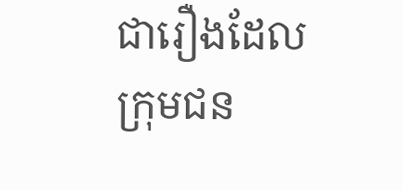ជារឿងដែលក្រុមជន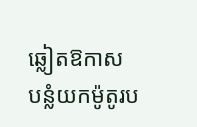ឆ្លៀតឱកាស បន្លំយកម៉ូតូរប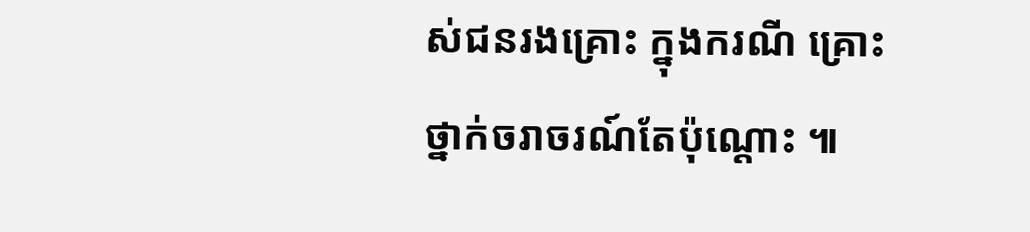ស់ជនរងគ្រោះ ក្នុងករណី គ្រោះថ្នាក់ចរាចរណ៍តែប៉ុណ្តោះ ៕